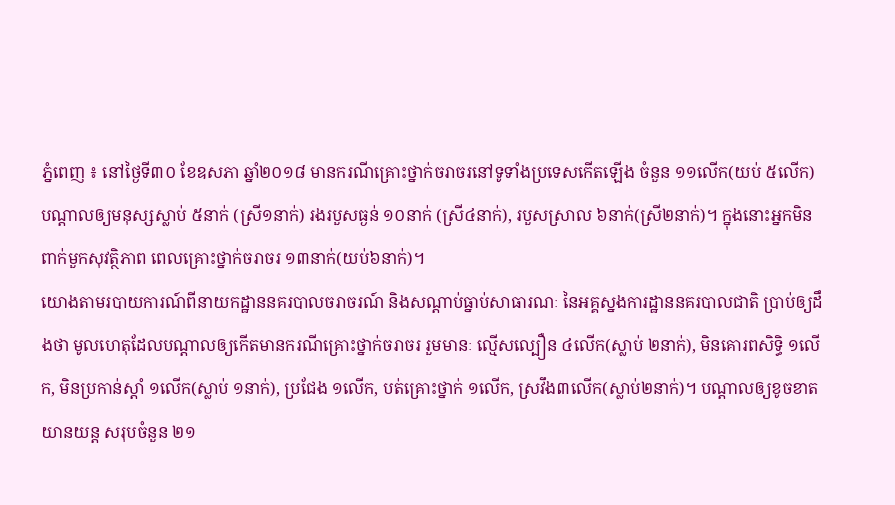ភ្នំពេញ ៖ នៅថ្ងៃទី៣០ ខែឧសភា ឆ្នាំ២០១៨ មានករណីគ្រោះថ្នាក់ចរាចរនៅទូទាំងប្រទេសកើតឡើង ចំនួន ១១លើក(យប់ ៥លើក) បណ្តាលឲ្យមនុស្សស្លាប់ ៥នាក់ (ស្រី១នាក់) រងរបួសធ្ងន់ ១០នាក់ (ស្រី៤នាក់), របួសស្រាល ៦នាក់(ស្រី២នាក់)។ ក្នុងនោះអ្នកមិនពាក់មួកសុវត្ថិភាព ពេលគ្រោះថ្នាក់ចរាចរ ១៣នាក់(យប់៦នាក់)។
យោងតាមរបាយការណ៍ពីនាយកដ្ឋាននគរបាលចរាចរណ៍ និងសណ្តាប់ធ្នាប់សាធារណៈ នៃអគ្គស្នងការដ្ឋាននគរបាលជាតិ ប្រាប់ឲ្យដឹងថា មូលហេតុដែលបណ្តាលឲ្យកើតមានករណីគ្រោះថ្នាក់ចរាចរ រួមមានៈ ល្មើសល្បឿន ៤លើក(ស្លាប់ ២នាក់), មិនគោរពសិទ្ធិ ១លើក, មិនប្រកាន់ស្តាំ ១លើក(ស្លាប់ ១នាក់), ប្រជែង ១លើក, បត់គ្រោះថ្នាក់ ១លើក, ស្រវឹង៣លើក(ស្លាប់២នាក់)។ បណ្តាលឲ្យខូចខាតយានយន្ត សរុបចំនួន ២១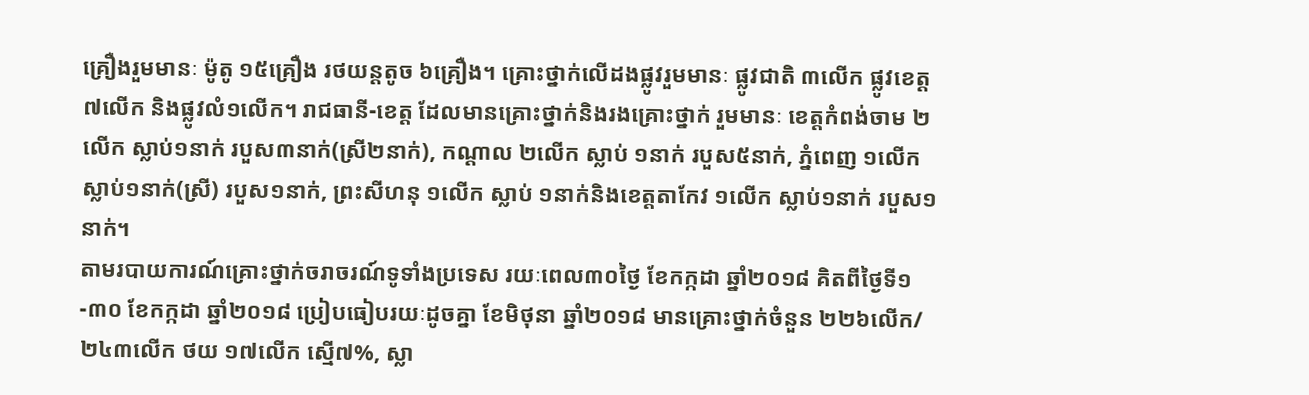គ្រឿងរួមមានៈ ម៉ូតូ ១៥គ្រឿង រថយន្តតូច ៦គ្រឿង។ គ្រោះថ្នាក់លើដងផ្លូវរួមមានៈ ផ្លូវជាតិ ៣លើក ផ្លូវខេត្ត ៧លើក និងផ្លូវលំ១លើក។ រាជធានី-ខេត្ត ដែលមានគ្រោះថ្នាក់និងរងគ្រោះថ្នាក់ រួមមានៈ ខេត្តកំពង់ចាម ២លើក ស្លាប់១នាក់ របួស៣នាក់(ស្រី២នាក់), កណ្តាល ២លើក ស្លាប់ ១នាក់ របួស៥នាក់, ភ្នំពេញ ១លើក ស្លាប់១នាក់(ស្រី) របួស១នាក់, ព្រះសីហនុ ១លើក ស្លាប់ ១នាក់និងខេត្តតាកែវ ១លើក ស្លាប់១នាក់ របួស១នាក់។
តាមរបាយការណ៍គ្រោះថ្នាក់ចរាចរណ៍ទូទាំងប្រទេស រយៈពេល៣០ថ្ងៃ ខែកក្កដា ឆ្នាំ២០១៨ គិតពីថ្ងៃទី១-៣០ ខែកក្កដា ឆ្នាំ២០១៨ ប្រៀបធៀបរយៈដូចគ្នា ខែមិថុនា ឆ្នាំ២០១៨ មានគ្រោះថ្នាក់ចំនួន ២២៦លើក/២៤៣លើក ថយ ១៧លើក ស្មើ៧%, ស្លា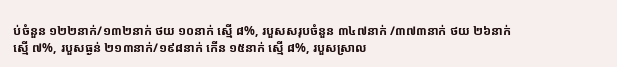ប់ចំនួន ១២២នាក់/១៣២នាក់ ថយ ១០នាក់ ស្មើ ៨%, របួសសរុបចំនួន ៣៤៧នាក់ /៣៧៣នាក់ ថយ ២៦នាក់ ស្មើ ៧%, របួសធ្ងន់ ២១៣នាក់/១៩៨នាក់ កើន ១៥នាក់ ស្មើ ៨%, របួសស្រាល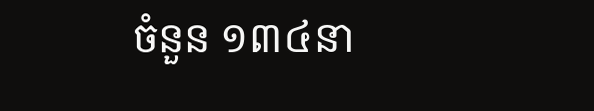ចំនួន ១៣៤នា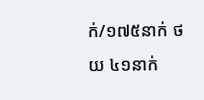ក់/១៧៥នាក់ ថយ ៤១នាក់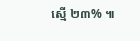ស្មើ ២៣% ៕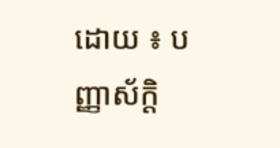ដោយ ៖ បញ្ញាស័ក្តិ